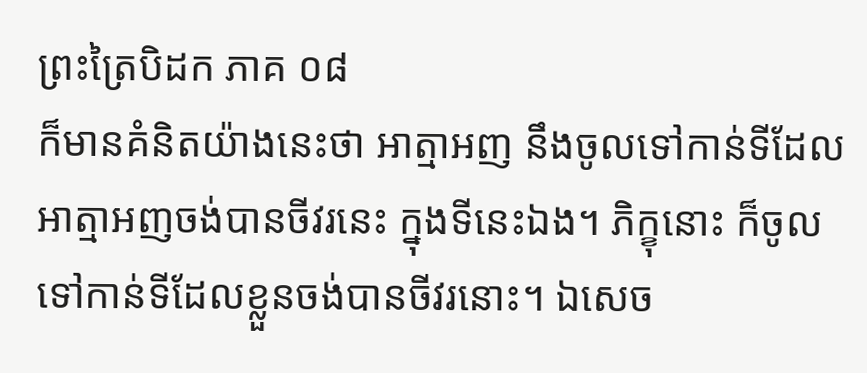ព្រះត្រៃបិដក ភាគ ០៨
ក៏មានគំនិតយ៉ាងនេះថា អាត្មាអញ នឹងចូលទៅកាន់ទីដែលអាត្មាអញចង់បានចីវរនេះ ក្នុងទីនេះឯង។ ភិក្ខុនោះ ក៏ចូលទៅកាន់ទីដែលខ្លួនចង់បានចីវរនោះ។ ឯសេច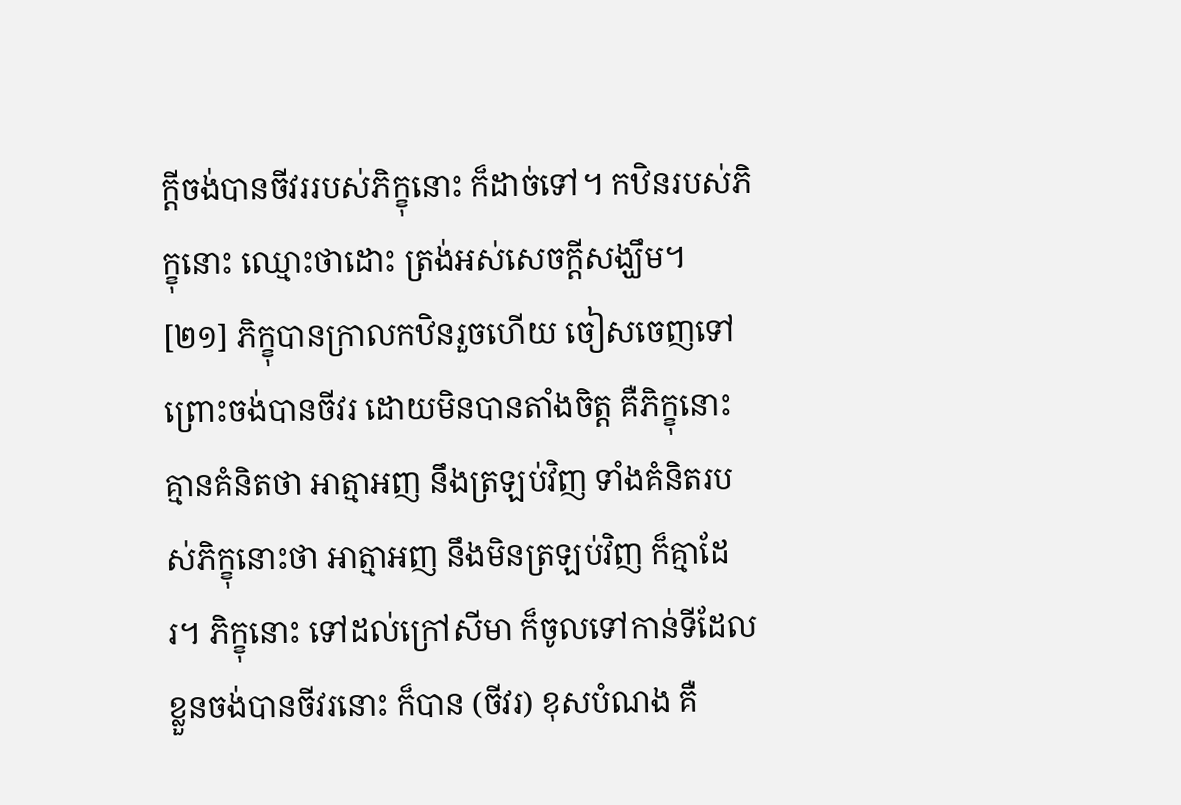ក្តីចង់បានចីវររបស់ភិក្ខុនោះ ក៏ដាច់ទៅ។ កឋិនរបស់ភិក្ខុនោះ ឈ្មោះថាដោះ ត្រង់អស់សេចក្តីសង្ឃឹម។
[២១] ភិក្ខុបានក្រាលកឋិនរួចហើយ ចៀសចេញទៅ ព្រោះចង់បានចីវរ ដោយមិនបានតាំងចិត្ត គឺភិក្ខុនោះគ្មានគំនិតថា អាត្មាអញ នឹងត្រឡប់វិញ ទាំងគំនិតរបស់ភិក្ខុនោះថា អាត្មាអញ នឹងមិនត្រឡប់វិញ ក៏គ្មាដែរ។ ភិក្ខុនោះ ទៅដល់ក្រៅសីមា ក៏ចូលទៅកាន់ទីដែលខ្លួនចង់បានចីវរនោះ ក៏បាន (ចីវរ) ខុសបំណង គឺ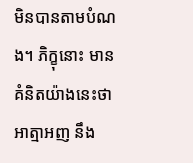មិនបានតាមបំណង។ ភិក្ខុនោះ មានគំនិតយ៉ាងនេះថា អាត្មាអញ នឹង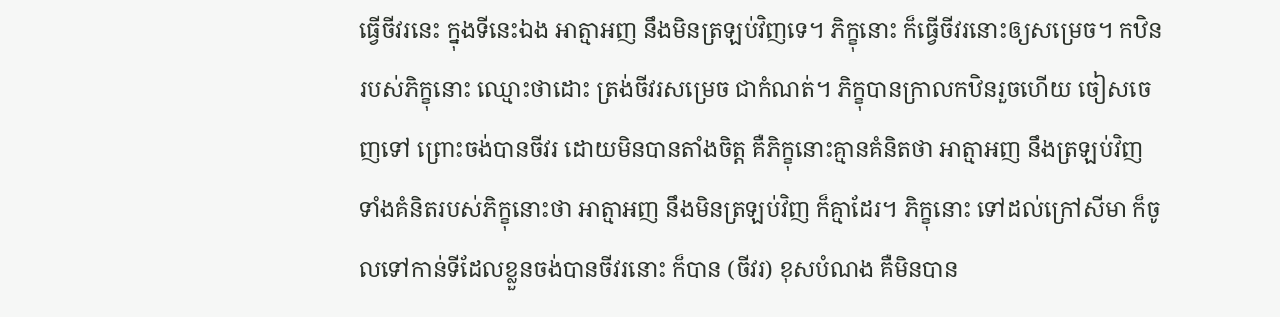ធ្វើចីវរនេះ ក្នុងទីនេះឯង អាត្មាអញ នឹងមិនត្រឡប់វិញទេ។ ភិក្ខុនោះ ក៏ធ្វើចីវរនោះឲ្យសម្រេច។ កឋិនរបស់ភិក្ខុនោះ ឈ្មោះថាដោះ ត្រង់ចីវរសម្រេច ជាកំណត់។ ភិក្ខុបានក្រាលកឋិនរួចហើយ ចៀសចេញទៅ ព្រោះចង់បានចីវរ ដោយមិនបានតាំងចិត្ត គឺភិក្ខុនោះគ្មានគំនិតថា អាត្មាអញ នឹងត្រឡប់វិញ ទាំងគំនិតរបស់ភិក្ខុនោះថា អាត្មាអញ នឹងមិនត្រឡប់វិញ ក៏គ្មាដែរ។ ភិក្ខុនោះ ទៅដល់ក្រៅសីមា ក៏ចូលទៅកាន់ទីដែលខ្លួនចង់បានចីវរនោះ ក៏បាន (ចីវរ) ខុសបំណង គឺមិនបាន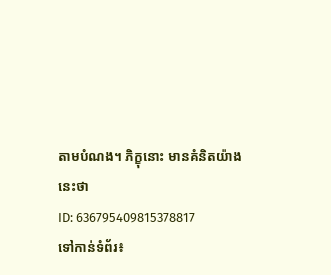តាមបំណង។ ភិក្ខុនោះ មានគំនិតយ៉ាងនេះថា
ID: 636795409815378817
ទៅកាន់ទំព័រ៖